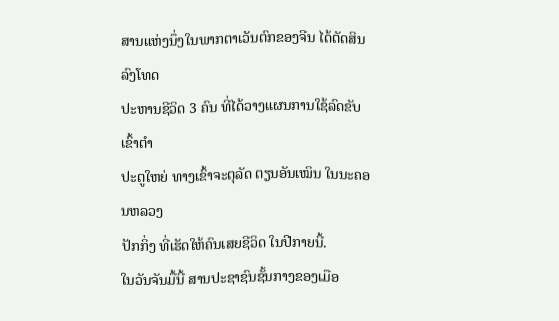ສານແຫ່ງນຶ່ງໃນພາກຕາເວັນຕົກຂອງຈີນ ໄດ້ຕັດສິນລົງໂທດ
ປະຫານຊີວິດ 3 ຄົນ ທີ່ໄດ້ວາງແຜນການໃຊ້ລົດຂັບເຂົ້າຕຳ
ປະຕູໃຫຍ່ ທາງເຂົ້າຈະຕຸລັດ ຕຽນອັນເໝິນ ໃນນະຄອນຫລວງ
ປັກກິ່ງ ທີ່ເຮັດໃຫ້ຄົນເສຍຊີວິດ ໃນປີກາຍນີ້.
ໃນວັນຈັນມື້ນີ້ ສານປະຊາຊົນຊັ້ນກາງຂອງເມືອ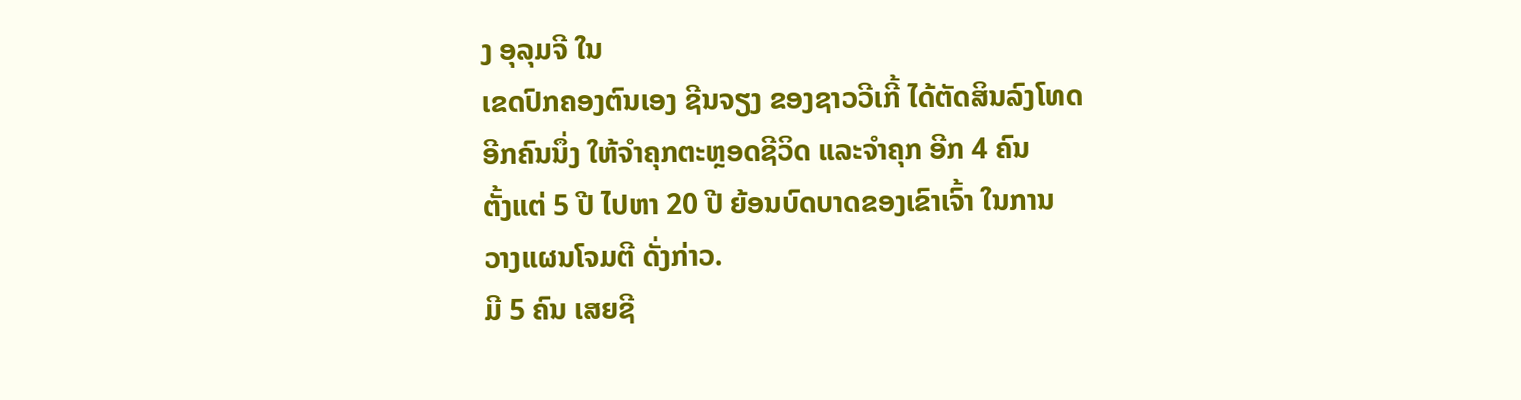ງ ອຸລຸມຈີ ໃນ
ເຂດປົກຄອງຕົນເອງ ຊີນຈຽງ ຂອງຊາວວີເກີ້ ໄດ້ຕັດສິນລົງໂທດ
ອີກຄົນນຶ່ງ ໃຫ້ຈຳຄຸກຕະຫຼອດຊີວິດ ແລະຈຳຄຸກ ອີກ 4 ຄົນ
ຕັ້ງແຕ່ 5 ປີ ໄປຫາ 20 ປີ ຍ້ອນບົດບາດຂອງເຂົາເຈົ້າ ໃນການ
ວາງແຜນໂຈມຕີ ດັ່ງກ່າວ.
ມີ 5 ຄົນ ເສຍຊີ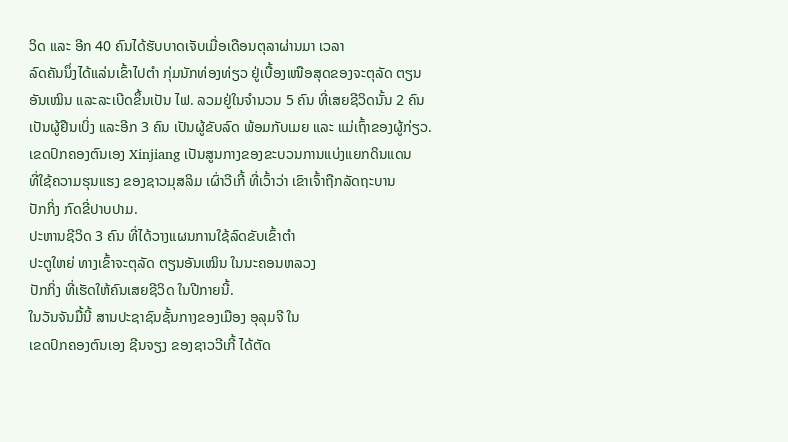ວິດ ແລະ ອີກ 40 ຄົນໄດ້ຮັບບາດເຈັບເມື່ອເດືອນຕຸລາຜ່ານມາ ເວລາ
ລົດຄັນນຶ່ງໄດ້ແລ່ນເຂົ້າໄປຕຳ ກຸ່ມນັກທ່ອງທ່ຽວ ຢູ່ເບື້ອງເໜືອສຸດຂອງຈະຕຸລັດ ຕຽນ
ອັນເໝິນ ແລະລະເບີດຂຶ້ນເປັນ ໄຟ. ລວມຢູ່ໃນຈຳນວນ 5 ຄົນ ທີ່ເສຍຊີວິດນັ້ນ 2 ຄົນ
ເປັນຜູ້ຢືນເບິ່ງ ແລະອີກ 3 ຄົນ ເປັນຜູ້ຂັບລົດ ພ້ອມກັບເມຍ ແລະ ແມ່ເຖົ້າຂອງຜູ້ກ່ຽວ.
ເຂດປົກຄອງຕົນເອງ Xinjiang ເປັນສູນກາງຂອງຂະບວນການແບ່ງແຍກດິນແດນ
ທີ່ໃຊ້ຄວາມຮຸນແຮງ ຂອງຊາວມຸສລິມ ເຜົ່າວີເກີ້ ທີ່ເວົ້າວ່າ ເຂົາເຈົ້າຖືກລັດຖະບານ
ປັກກິ່ງ ກົດຂີ່ປາບປາມ.
ປະຫານຊີວິດ 3 ຄົນ ທີ່ໄດ້ວາງແຜນການໃຊ້ລົດຂັບເຂົ້າຕຳ
ປະຕູໃຫຍ່ ທາງເຂົ້າຈະຕຸລັດ ຕຽນອັນເໝິນ ໃນນະຄອນຫລວງ
ປັກກິ່ງ ທີ່ເຮັດໃຫ້ຄົນເສຍຊີວິດ ໃນປີກາຍນີ້.
ໃນວັນຈັນມື້ນີ້ ສານປະຊາຊົນຊັ້ນກາງຂອງເມືອງ ອຸລຸມຈີ ໃນ
ເຂດປົກຄອງຕົນເອງ ຊີນຈຽງ ຂອງຊາວວີເກີ້ ໄດ້ຕັດ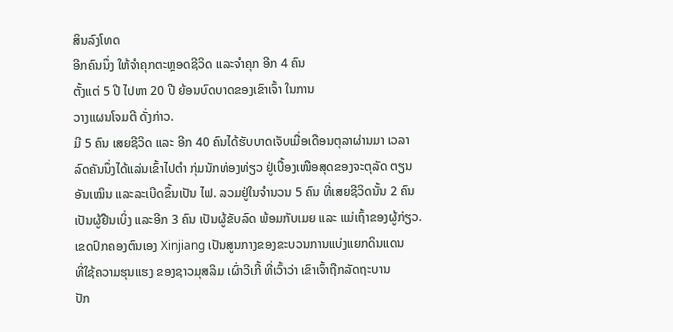ສິນລົງໂທດ
ອີກຄົນນຶ່ງ ໃຫ້ຈຳຄຸກຕະຫຼອດຊີວິດ ແລະຈຳຄຸກ ອີກ 4 ຄົນ
ຕັ້ງແຕ່ 5 ປີ ໄປຫາ 20 ປີ ຍ້ອນບົດບາດຂອງເຂົາເຈົ້າ ໃນການ
ວາງແຜນໂຈມຕີ ດັ່ງກ່າວ.
ມີ 5 ຄົນ ເສຍຊີວິດ ແລະ ອີກ 40 ຄົນໄດ້ຮັບບາດເຈັບເມື່ອເດືອນຕຸລາຜ່ານມາ ເວລາ
ລົດຄັນນຶ່ງໄດ້ແລ່ນເຂົ້າໄປຕຳ ກຸ່ມນັກທ່ອງທ່ຽວ ຢູ່ເບື້ອງເໜືອສຸດຂອງຈະຕຸລັດ ຕຽນ
ອັນເໝິນ ແລະລະເບີດຂຶ້ນເປັນ ໄຟ. ລວມຢູ່ໃນຈຳນວນ 5 ຄົນ ທີ່ເສຍຊີວິດນັ້ນ 2 ຄົນ
ເປັນຜູ້ຢືນເບິ່ງ ແລະອີກ 3 ຄົນ ເປັນຜູ້ຂັບລົດ ພ້ອມກັບເມຍ ແລະ ແມ່ເຖົ້າຂອງຜູ້ກ່ຽວ.
ເຂດປົກຄອງຕົນເອງ Xinjiang ເປັນສູນກາງຂອງຂະບວນການແບ່ງແຍກດິນແດນ
ທີ່ໃຊ້ຄວາມຮຸນແຮງ ຂອງຊາວມຸສລິມ ເຜົ່າວີເກີ້ ທີ່ເວົ້າວ່າ ເຂົາເຈົ້າຖືກລັດຖະບານ
ປັກ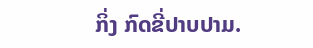ກິ່ງ ກົດຂີ່ປາບປາມ.